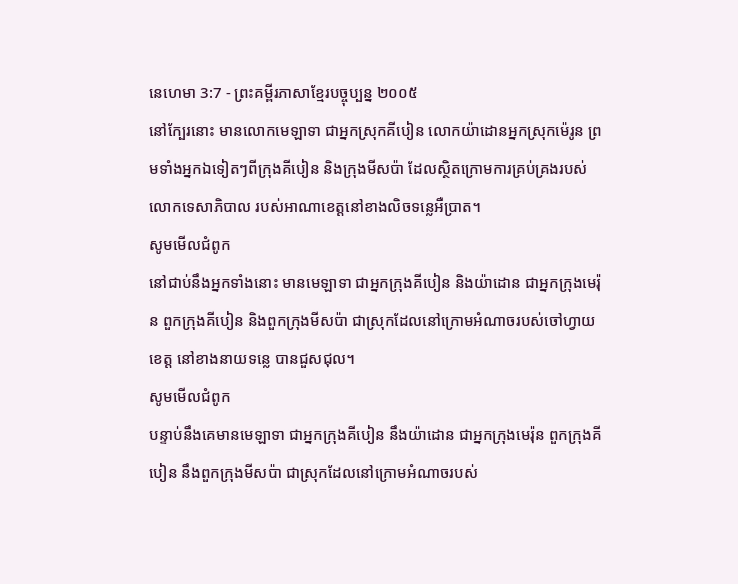នេហេមា 3:7 - ព្រះគម្ពីរភាសាខ្មែរបច្ចុប្បន្ន ២០០៥
នៅក្បែរនោះ មានលោកមេឡាទា ជាអ្នកស្រុកគីបៀន លោកយ៉ាដោនអ្នកស្រុកម៉េរូន ព្រមទាំងអ្នកឯទៀតៗពីក្រុងគីបៀន និងក្រុងមីសប៉ា ដែលស្ថិតក្រោមការគ្រប់គ្រងរបស់លោកទេសាភិបាល របស់អាណាខេត្តនៅខាងលិចទន្លេអឺប្រាត។
សូមមើលជំពូក
នៅជាប់នឹងអ្នកទាំងនោះ មានមេឡាទា ជាអ្នកក្រុងគីបៀន និងយ៉ាដោន ជាអ្នកក្រុងមេរ៉ុន ពួកក្រុងគីបៀន និងពួកក្រុងមីសប៉ា ជាស្រុកដែលនៅក្រោមអំណាចរបស់ចៅហ្វាយខេត្ត នៅខាងនាយទន្លេ បានជួសជុល។
សូមមើលជំពូក
បន្ទាប់នឹងគេមានមេឡាទា ជាអ្នកក្រុងគីបៀន នឹងយ៉ាដោន ជាអ្នកក្រុងមេរ៉ុន ពួកក្រុងគីបៀន នឹងពួកក្រុងមីសប៉ា ជាស្រុកដែលនៅក្រោមអំណាចរបស់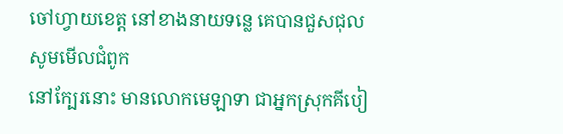ចៅហ្វាយខេត្ត នៅខាងនាយទន្លេ គេបានជួសជុល
សូមមើលជំពូក
នៅក្បែរនោះ មានលោកមេឡាទា ជាអ្នកស្រុកគីបៀ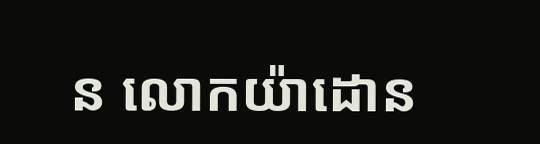ន លោកយ៉ាដោន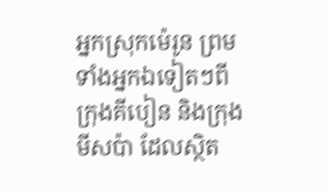អ្នកស្រុកម៉េរូន ព្រមទាំងអ្នកឯទៀតៗពីក្រុងគីបៀន និងក្រុងមីសប៉ា ដែលស្ថិត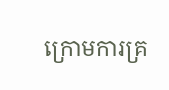ក្រោមការគ្រ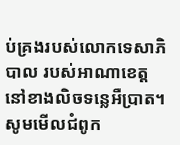ប់គ្រងរបស់លោកទេសាភិបាល របស់អាណាខេត្តនៅខាងលិចទន្លេអឺប្រាត។
សូមមើលជំពូក